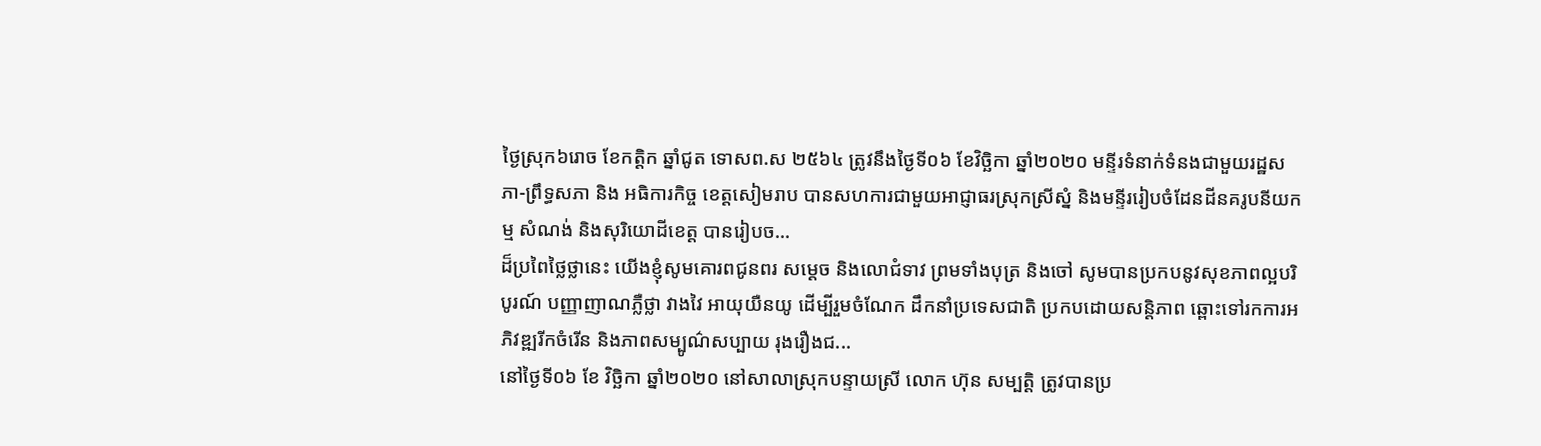ថ្ងៃស្រុក៦រោច ខែកត្តិក ឆ្នាំជូត ទោសព.ស ២៥៦៤ ត្រូវនឹងថ្ងៃទី០៦ ខែវិច្ឆិកា ឆ្នាំ២០២០ មន្ទីរទំនាក់ទំនងជាមួយរដ្ឋសភា-ព្រឹទ្ធសភា និង អធិការកិច្ច ខេត្តសៀមរាប បានសហការជាមួយអាជ្ញាធរស្រុកស្រីស្នំ និងមន្ទីររៀបចំដែនដីនគរូបនីយកម្ម សំណង់ និងសុរិយោដីខេត្ត បានរៀបច...
ដ៏ប្រពៃថ្លៃថ្លានេះ យើងខ្ញុំសូមគោរពជូនពរ សម្តេច និងលោជំទាវ ព្រមទាំងបុត្រ និងចៅ សូមបានប្រកបនូវសុខភាពល្អបរិបូរណ៍ បញ្ញាញាណភ្លឺថ្លា វាងវៃ អាយុយឺនយូ ដើម្បីរួមចំណែក ដឹកនាំប្រទេសជាតិ ប្រកបដោយសន្តិភាព ឆ្ពោះទៅរកការអភិវឌ្ឍរីកចំរើន និងភាពសម្បូណ៌សប្បាយ រុងរឿងជ...
នៅថ្ងៃទី០៦ ខែ វិច្ឆិកា ឆ្នាំ២០២០ នៅសាលាស្រុកបន្ទាយស្រី លោក ហ៊ុន សម្បត្តិ ត្រូវបានប្រ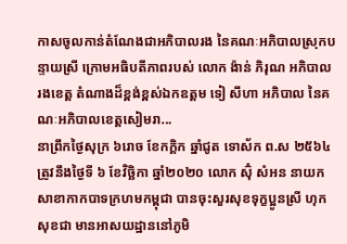កាសចូលកាន់តំណែងជាអភិបាលរង នៃគណៈអភិបាលស្រុកបន្ទាយស្រី ក្រោមអធិបតីភាពរបស់ លោក ង៉ាន់ ភិរុណ អភិបាលរងខេត្ត តំណាងដ៏ខ្ពង់ខ្ពស់ឯកឧត្តម ទៀ សីហា អភិបាល នៃគណៈអភិបាលខេត្តសៀមរា...
នាព្រឹកថ្ងៃសុក្រ ៦រោច ខែកក្ដិក ឆ្នាំជូត ទោស័ក ព.ស ២៥៦៤ ត្រូវនឹងថ្ងៃទី ៦ ខែវិច្ឆិកា ឆ្នាំ២០២០ លោក ស៊ុំ សំអន នាយកសាខាកាកបាទក្រហមកម្ពុជា បានចុះសួរសុខទុក្ខប្អូនស្រី ហុក សុខជា មានអាសយដ្ឋាននៅភូមិ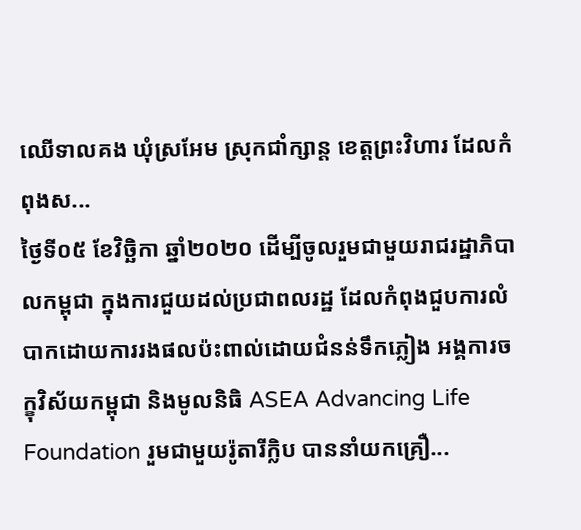ឈើទាលគង ឃុំស្រអែម ស្រុកជាំក្សាន្ត ខេត្តព្រះវិហារ ដែលកំពុងស...
ថ្ងៃទី០៥ ខែវិច្ឆិកា ឆ្នាំ២០២០ ដើម្បីចូលរួមជាមួយរាជរដ្ឋាភិបាលកម្ពុជា ក្នុងការជួយដល់ប្រជាពលរដ្ឋ ដែលកំពុងជួបការលំបាកដោយការរងផលប៉ះពាល់ដោយជំនន់ទឹកភ្លៀង អង្គការចក្ខុវិស័យកម្ពុជា និងមូលនិធិ ASEA Advancing Life Foundation រួមជាមួយរ៉ូតារីក្លិប បាននាំយកគ្រឿ...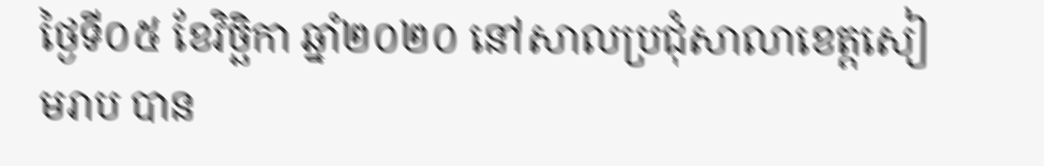ថ្ងៃទី០៥ ខែវិច្ឆិកា ឆ្នាំ២០២០ នៅសាលប្រជុំសាលាខេត្តសៀមរាប បាន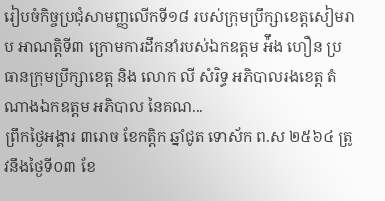រៀបចំកិច្ចប្រជុំសាមញ្ញលើកទី១៨ របស់ក្រុមប្រឹក្សាខេត្តសៀមរាប អាណត្តិទី៣ ក្រោមការដឹកនាំរបស់ឯកឧត្តម អ៉ឹង ហឿន ប្រធានក្រុមប្រឹក្សាខេត្ត និង លោក លី សំរិទ្ធ អភិបាលរងខេត្ត តំណាងឯកឧត្តម អភិបាល នៃគណ...
ព្រឹកថ្ងៃអង្គារ ៣រោច ខែកត្តិក ឆ្នាំជូត ទោស័ក ព.ស ២៥៦៤ ត្រូវនឹងថ្ងៃទី០៣ ខែ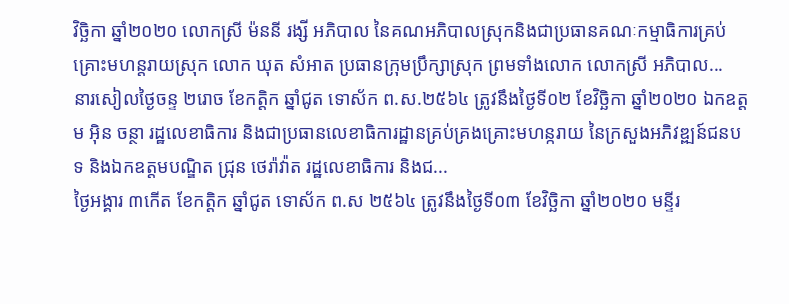វិច្ឆិកា ឆ្នាំ២០២០ លោកស្រី ម៉ននី រង្សី អភិបាល នៃគណអភិបាលស្រុកនិងជាប្រធានគណៈកម្មាធិការគ្រប់គ្រោះមហន្តរាយស្រុក លោក ឃុត សំអាត ប្រធានក្រុមប្រឹក្សាស្រុក ព្រមទាំងលោក លោកស្រី អភិបាល...
នារសៀលថ្ងៃចន្ទ ២រោច ខែកត្តិក ឆ្នាំជូត ទោស័ក ព.ស.២៥៦៤ ត្រូវនឹងថ្ងៃទី០២ ខែវិច្ឆិកា ឆ្នាំ២០២០ ឯកឧត្តម អុិន ចន្ថា រដ្ឋលេខាធិការ និងជាប្រធានលេខាធិការដ្ឋានគ្រប់គ្រងគ្រោះមហន្ករាយ នៃក្រសួងអភិវឌ្ឍន៍ជនបទ និងឯកឧត្តមបណ្ឌិត ជ្រុន ថេរ៉ាវ៉ាត រដ្ឋលេខាធិការ និងជ...
ថ្ងៃអង្គារ ៣កើត ខែកត្តិក ឆ្នាំជូត ទោស័ក ព.ស ២៥៦៤ ត្រូវនឹងថ្ងៃទី០៣ ខែវិច្ឆិកា ឆ្នាំ២០២០ មន្ទីរ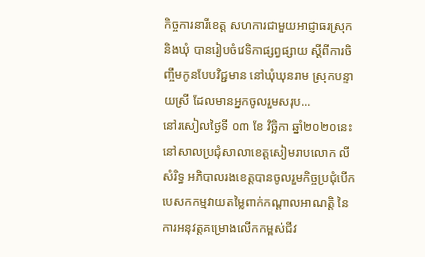កិច្ចការនារីខេត្ត សហការជាមួយអាជ្ញាធរស្រុក និងឃុំ បានរៀបចំវេទិកាផ្សព្វផ្សាយ ស្តីពីការចិញ្ចឹមកូនបែបវិជ្ជមាន នៅឃុំឃុនរាម ស្រុកបន្ទាយស្រី ដែលមានអ្នកចូលរួមសរុប...
នៅរសៀលថ្ងៃទី ០៣ ខែ វិច្ឆិកា ឆ្នាំ២០២០នេះ នៅសាលប្រជុំសាលាខេត្តសៀមរាបលោក លី សំរិទ្ធ អភិបាលរងខេត្តបានចូលរួមកិច្ចប្រជុំបើកបេសកកម្មវាយតម្លៃពាក់កណ្តាលអាណត្តិ នៃការអនុវត្តគម្រោងលើកកម្ពស់ជីវ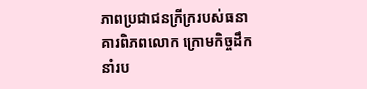ភាពប្រជាជនក្រីក្ររបស់ធនាគារពិភពលោក ក្រោមកិច្ចដឹកនាំរប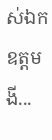ស់ឯកឧត្តម ងី...